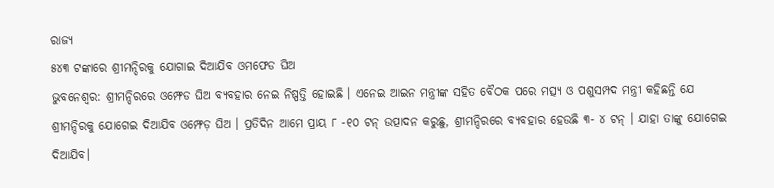ରାଜ୍ୟ
୫୪୩ ଟଙ୍କାରେ ଶ୍ରୀମନ୍ଦିରକୁ ଯୋଗାଇ ଦିଆଯିବ ଓମଫେଡ ଘିଅ
ଭୁବନେଶ୍ୱର: ଶ୍ରୀମନ୍ଦିରରେ ଓମ୍ଫେଡ ଘିଅ ବ୍ୟବହାର ନେଇ ନିଷ୍ପତ୍ତି ହୋଇଛି । ଏନେଇ ଆଇନ ମନ୍ତ୍ରୀଙ୍କ ସହିତ ବୈଠକ ପରେ ମତ୍ସ୍ୟ ଓ ପଶୁସମ୍ପଦ ମନ୍ତ୍ରୀ କହିଛନ୍ତି ଯେ ଶ୍ରୀମନ୍ଦିରକୁ ଯୋଗେଇ ଦିଆଯିବ ଓମ୍ଫେଡ଼ ଘିଅ । ପ୍ରତିଦିନ ଆମେ ପ୍ରାୟ ୮ -୧୦ ଟନ୍ ଉତ୍ପାଦନ କରୁଛୁ, ଶ୍ରୀମନ୍ଦିରରେ ବ୍ୟବହାର ହେଉଛି ୩- ୪ ଟନ୍ । ଯାହା ତାଙ୍କୁ ଯୋଗେଇ ଦିଆଯିବ।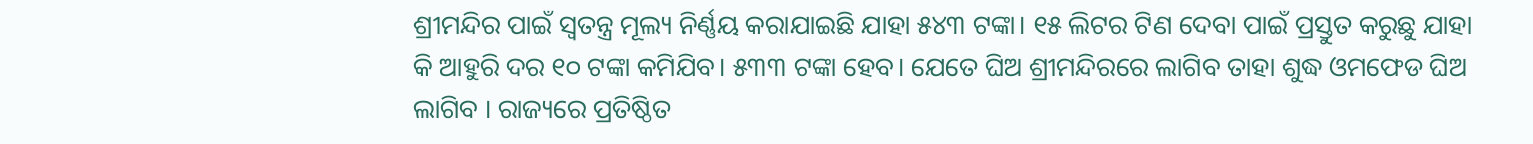ଶ୍ରୀମନ୍ଦିର ପାଇଁ ସ୍ୱତନ୍ତ୍ର ମୂଲ୍ୟ ନିର୍ଣ୍ଣୟ କରାଯାଇଛି ଯାହା ୫୪୩ ଟଙ୍କା। ୧୫ ଲିଟର ଟିଣ ଦେବା ପାଇଁ ପ୍ରସ୍ତୁତ କରୁଛୁ ଯାହା କି ଆହୁରି ଦର ୧୦ ଟଙ୍କା କମିଯିବ। ୫୩୩ ଟଙ୍କା ହେବ। ଯେତେ ଘିଅ ଶ୍ରୀମନ୍ଦିରରେ ଲାଗିବ ତାହା ଶୁଦ୍ଧ ଓମଫେଡ ଘିଅ ଲାଗିବ । ରାଜ୍ୟରେ ପ୍ରତିଷ୍ଠିତ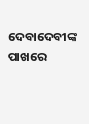ଦେବାଦେବୀଙ୍କ ପାଖରେ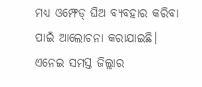ମଧ୍ୟ ଓମ୍ଫେଡ୍ ଘିଅ ବ୍ୟବହାର କରିବା ପାଇଁ ଆଲୋଚନା କରାଯାଇଛି। ଏନେଇ ସମସ୍ତ ଜିଲ୍ଲାର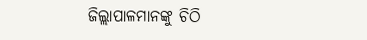ଜିଲ୍ଲାପାଳମାନଙ୍କୁ ଚିଠି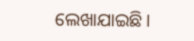ଲେଖାଯାଇଛି।